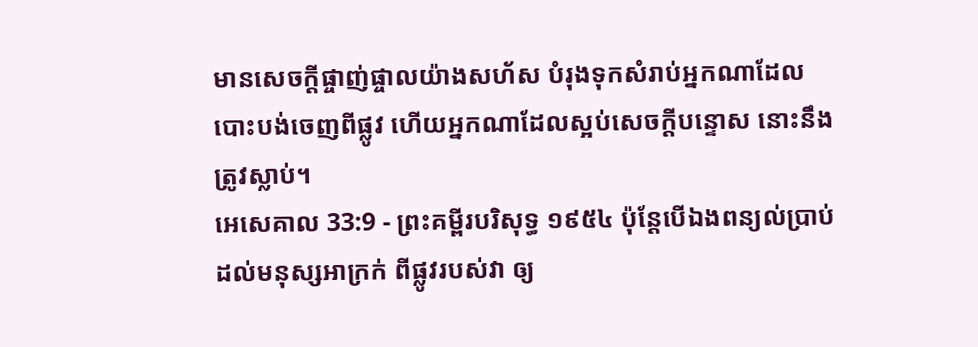មានសេចក្ដីផ្ចាញ់ផ្ចាលយ៉ាងសហ័ស បំរុងទុកសំរាប់អ្នកណាដែលបោះបង់ចេញពីផ្លូវ ហើយអ្នកណាដែលស្អប់សេចក្ដីបន្ទោស នោះនឹងត្រូវស្លាប់។
អេសេគាល 33:9 - ព្រះគម្ពីរបរិសុទ្ធ ១៩៥៤ ប៉ុន្តែបើឯងពន្យល់ប្រាប់ដល់មនុស្សអាក្រក់ ពីផ្លូវរបស់វា ឲ្យ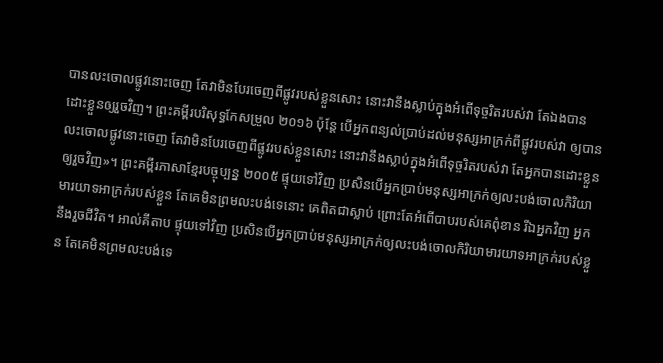បានលះចោលផ្លូវនោះចេញ តែវាមិនបែរចេញពីផ្លូវរបស់ខ្លួនសោះ នោះវានឹងស្លាប់ក្នុងអំពើទុច្ចរិតរបស់វា តែឯងបានដោះខ្លួនឲ្យរួចវិញ។ ព្រះគម្ពីរបរិសុទ្ធកែសម្រួល ២០១៦ ប៉ុន្តែ បើអ្នកពន្យល់ប្រាប់ដល់មនុស្សអាក្រក់ពីផ្លូវរបស់វា ឲ្យបានលះចោលផ្លូវនោះចេញ តែវាមិនបែរចេញពីផ្លូវរបស់ខ្លួនសោះ នោះវានឹងស្លាប់ក្នុងអំពើទុច្ចរិតរបស់វា តែអ្នកបានដោះខ្លួនឲ្យរួចវិញ»។ ព្រះគម្ពីរភាសាខ្មែរបច្ចុប្បន្ន ២០០៥ ផ្ទុយទៅវិញ ប្រសិនបើអ្នកប្រាប់មនុស្សអាក្រក់ឲ្យលះបង់ចោលកិរិយាមារយាទអាក្រក់របស់ខ្លួន តែគេមិនព្រមលះបង់ទេនោះ គេពិតជាស្លាប់ ព្រោះតែអំពើបាបរបស់គេពុំខាន រីឯអ្នកវិញ អ្នកនឹងរួចជីវិត។ អាល់គីតាប ផ្ទុយទៅវិញ ប្រសិនបើអ្នកប្រាប់មនុស្សអាក្រក់ឲ្យលះបង់ចោលកិរិយាមារយាទអាក្រក់របស់ខ្លួន តែគេមិនព្រមលះបង់ទេ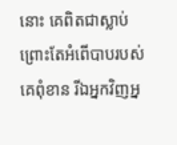នោះ គេពិតជាស្លាប់ ព្រោះតែអំពើបាបរបស់គេពុំខាន រីឯអ្នកវិញអ្ន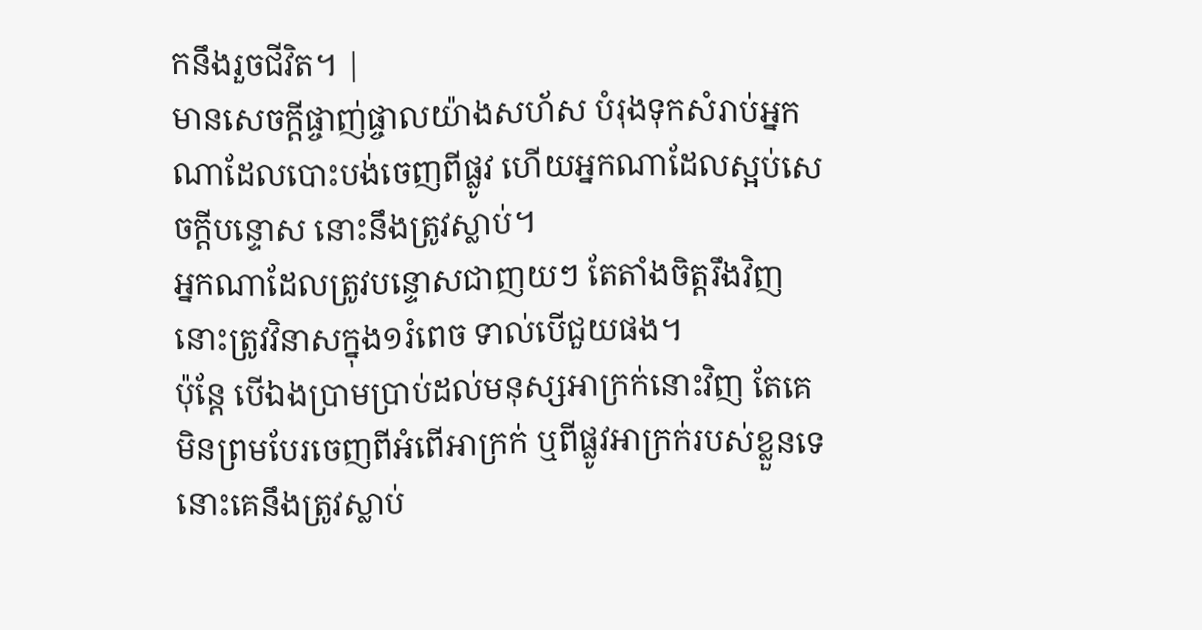កនឹងរួចជីវិត។ |
មានសេចក្ដីផ្ចាញ់ផ្ចាលយ៉ាងសហ័ស បំរុងទុកសំរាប់អ្នកណាដែលបោះបង់ចេញពីផ្លូវ ហើយអ្នកណាដែលស្អប់សេចក្ដីបន្ទោស នោះនឹងត្រូវស្លាប់។
អ្នកណាដែលត្រូវបន្ទោសជាញយៗ តែតាំងចិត្តរឹងវិញ នោះត្រូវវិនាសក្នុង១រំពេច ទាល់បើជួយផង។
ប៉ុន្តែ បើឯងប្រាមប្រាប់ដល់មនុស្សអាក្រក់នោះវិញ តែគេមិនព្រមបែរចេញពីអំពើអាក្រក់ ឬពីផ្លូវអាក្រក់របស់ខ្លួនទេ នោះគេនឹងត្រូវស្លាប់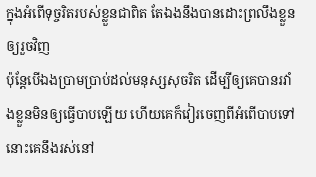ក្នុងអំពើទុច្ចរិតរបស់ខ្លួនជាពិត តែឯងនឹងបានដោះព្រលឹងខ្លួនឲ្យរួចវិញ
ប៉ុន្តែបើឯងប្រាមប្រាប់ដល់មនុស្សសុចរិត ដើម្បីឲ្យគេបានរវាំងខ្លួនមិនឲ្យធ្វើបាបឡើយ ហើយគេក៏វៀរចេញពីអំពើបាបទៅ នោះគេនឹងរស់នៅ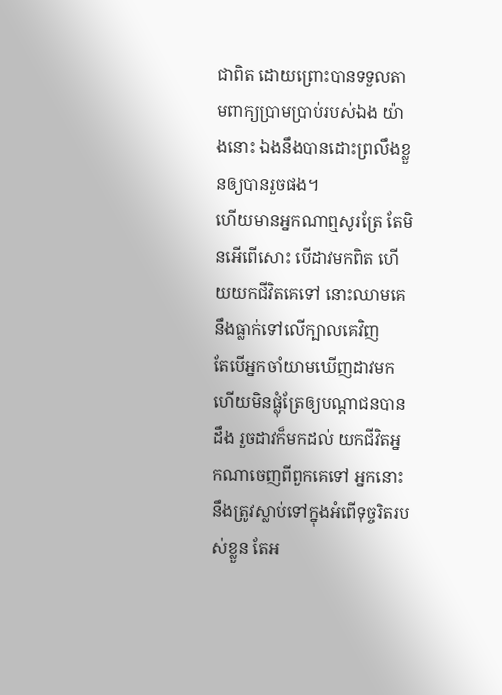ជាពិត ដោយព្រោះបានទទួលតាមពាក្យប្រាមប្រាប់របស់ឯង យ៉ាងនោះ ឯងនឹងបានដោះព្រលឹងខ្លួនឲ្យបានរួចផង។
ហើយមានអ្នកណាឮសូរត្រែ តែមិនអើពើសោះ បើដាវមកពិត ហើយយកជីវិតគេទៅ នោះឈាមគេនឹងធ្លាក់ទៅលើក្បាលគេវិញ
តែបើអ្នកចាំយាមឃើញដាវមក ហើយមិនផ្លុំត្រែឲ្យបណ្តាជនបានដឹង រួចដាវក៏មកដល់ យកជីវិតអ្នកណាចេញពីពួកគេទៅ អ្នកនោះនឹងត្រូវស្លាប់ទៅក្នុងអំពើទុច្ចរិតរបស់ខ្លួន តែអ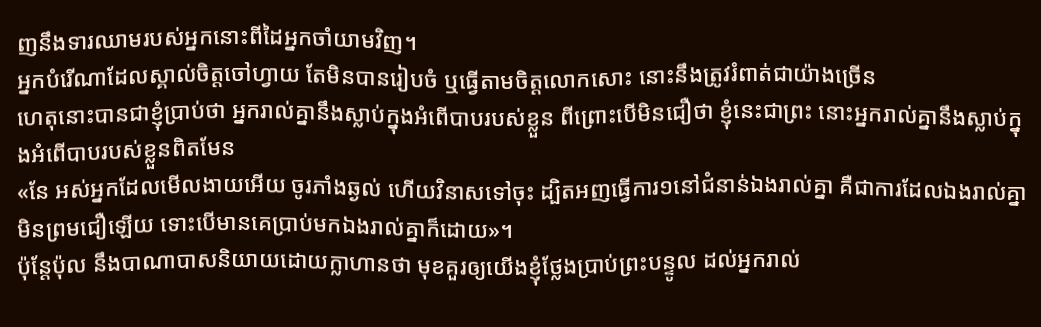ញនឹងទារឈាមរបស់អ្នកនោះពីដៃអ្នកចាំយាមវិញ។
អ្នកបំរើណាដែលស្គាល់ចិត្តចៅហ្វាយ តែមិនបានរៀបចំ ឬធ្វើតាមចិត្តលោកសោះ នោះនឹងត្រូវរំពាត់ជាយ៉ាងច្រើន
ហេតុនោះបានជាខ្ញុំប្រាប់ថា អ្នករាល់គ្នានឹងស្លាប់ក្នុងអំពើបាបរបស់ខ្លួន ពីព្រោះបើមិនជឿថា ខ្ញុំនេះជាព្រះ នោះអ្នករាល់គ្នានឹងស្លាប់ក្នុងអំពើបាបរបស់ខ្លួនពិតមែន
«នែ អស់អ្នកដែលមើលងាយអើយ ចូរភាំងឆ្ងល់ ហើយវិនាសទៅចុះ ដ្បិតអញធ្វើការ១នៅជំនាន់ឯងរាល់គ្នា គឺជាការដែលឯងរាល់គ្នាមិនព្រមជឿឡើយ ទោះបើមានគេប្រាប់មកឯងរាល់គ្នាក៏ដោយ»។
ប៉ុន្តែប៉ុល នឹងបាណាបាសនិយាយដោយក្លាហានថា មុខគួរឲ្យយើងខ្ញុំថ្លែងប្រាប់ព្រះបន្ទូល ដល់អ្នករាល់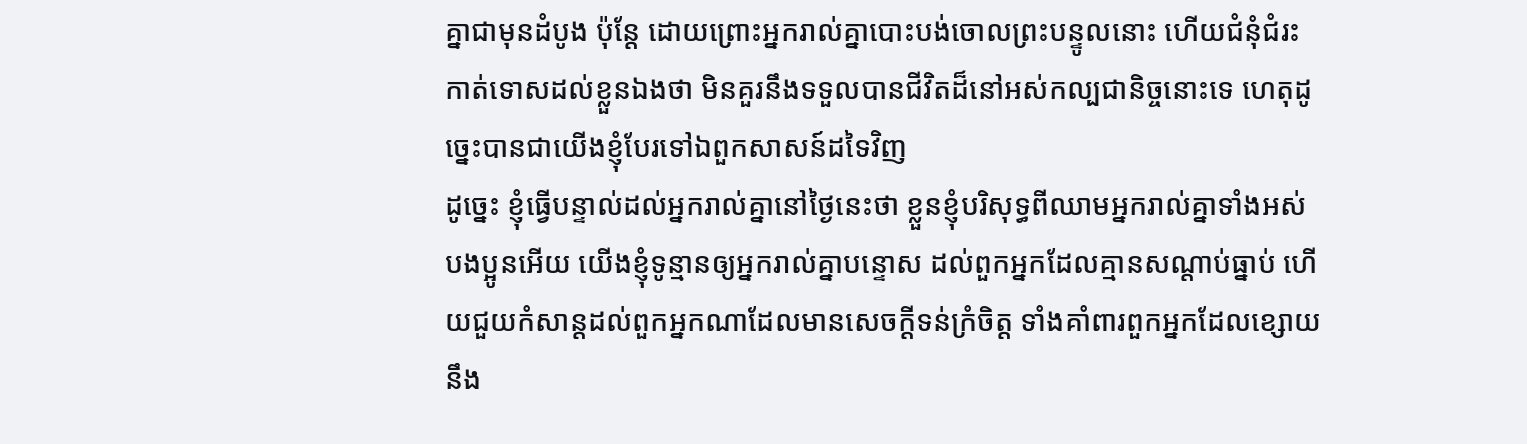គ្នាជាមុនដំបូង ប៉ុន្តែ ដោយព្រោះអ្នករាល់គ្នាបោះបង់ចោលព្រះបន្ទូលនោះ ហើយជំនុំជំរះកាត់ទោសដល់ខ្លួនឯងថា មិនគួរនឹងទទួលបានជីវិតដ៏នៅអស់កល្បជានិច្ចនោះទេ ហេតុដូច្នេះបានជាយើងខ្ញុំបែរទៅឯពួកសាសន៍ដទៃវិញ
ដូច្នេះ ខ្ញុំធ្វើបន្ទាល់ដល់អ្នករាល់គ្នានៅថ្ងៃនេះថា ខ្លួនខ្ញុំបរិសុទ្ធពីឈាមអ្នករាល់គ្នាទាំងអស់
បងប្អូនអើយ យើងខ្ញុំទូន្មានឲ្យអ្នករាល់គ្នាបន្ទោស ដល់ពួកអ្នកដែលគ្មានសណ្តាប់ធ្នាប់ ហើយជួយកំសាន្តដល់ពួកអ្នកណាដែលមានសេចក្ដីទន់ក្រំចិត្ត ទាំងគាំពារពួកអ្នកដែលខ្សោយ នឹង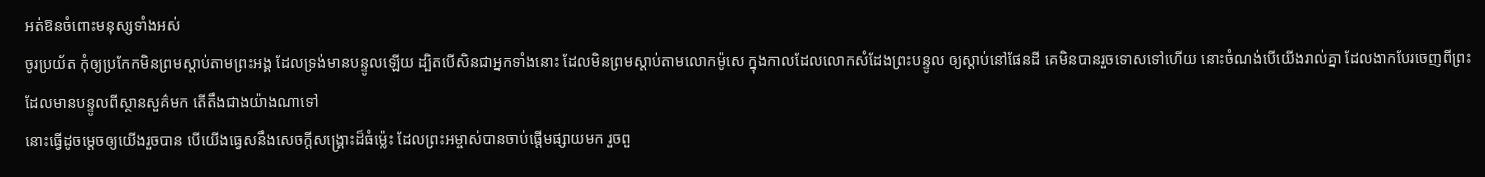អត់ឱនចំពោះមនុស្សទាំងអស់
ចូរប្រយ័ត កុំឲ្យប្រកែកមិនព្រមស្តាប់តាមព្រះអង្គ ដែលទ្រង់មានបន្ទូលឡើយ ដ្បិតបើសិនជាអ្នកទាំងនោះ ដែលមិនព្រមស្តាប់តាមលោកម៉ូសេ ក្នុងកាលដែលលោកសំដែងព្រះបន្ទូល ឲ្យស្តាប់នៅផែនដី គេមិនបានរួចទោសទៅហើយ នោះចំណង់បើយើងរាល់គ្នា ដែលងាកបែរចេញពីព្រះ ដែលមានបន្ទូលពីស្ថានសួគ៌មក តើតឹងជាងយ៉ាងណាទៅ
នោះធ្វើដូចម្តេចឲ្យយើងរួចបាន បើយើងធ្វេសនឹងសេចក្ដីសង្គ្រោះដ៏ធំម៉្លេះ ដែលព្រះអម្ចាស់បានចាប់ផ្តើមផ្សាយមក រួចពួ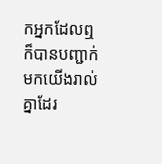កអ្នកដែលឮ ក៏បានបញ្ជាក់មកយើងរាល់គ្នាដែរ